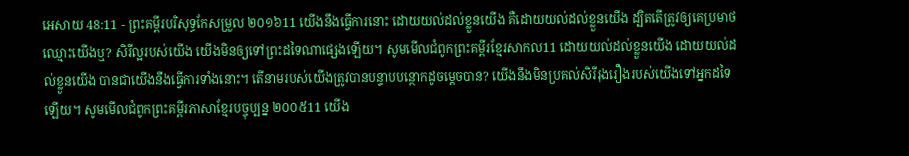អេសាយ 48:11 - ព្រះគម្ពីរបរិសុទ្ធកែសម្រួល ២០១៦11 យើងនឹងធ្វើការនោះ ដោយយល់ដល់ខ្លួនយើង គឺដោយយល់ដល់ខ្លួនយើង ដ្បិតតើត្រូវឲ្យគេប្រមាថឈ្មោះយើងឬ? សិរីល្អរបស់យើង យើងមិនឲ្យទៅព្រះដទៃណាផ្សេងឡើយ។ សូមមើលជំពូកព្រះគម្ពីរខ្មែរសាកល11 ដោយយល់ដល់ខ្លួនយើង ដោយយល់ដល់ខ្លួនយើង បានជាយើងនឹងធ្វើការទាំងនោះ។ តើនាមរបស់យើងត្រូវបានបន្ទាបបន្ថោកដូចម្ដេចបាន? យើងនឹងមិនប្រគល់សិរីរុងរឿងរបស់យើងទៅអ្នកដទៃឡើយ។ សូមមើលជំពូកព្រះគម្ពីរភាសាខ្មែរបច្ចុប្បន្ន ២០០៥11 យើង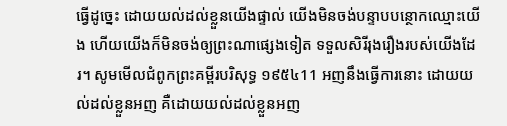ធ្វើដូច្នេះ ដោយយល់ដល់ខ្លួនយើងផ្ទាល់ យើងមិនចង់បន្ទាបបន្ថោកឈ្មោះយើង ហើយយើងក៏មិនចង់ឲ្យព្រះណាផ្សេងទៀត ទទួលសិរីរុងរឿងរបស់យើងដែរ។ សូមមើលជំពូកព្រះគម្ពីរបរិសុទ្ធ ១៩៥៤11 អញនឹងធ្វើការនោះ ដោយយល់ដល់ខ្លួនអញ គឺដោយយល់ដល់ខ្លួនអញ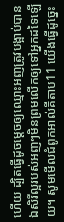ហើយ ដ្បិតធ្វើដូចម្តេចឲ្យឈ្មោះអញត្រូវបង្អាប់បាន ឯសិរីល្អរបស់អញៗមិនព្រមលើកឲ្យទៅអ្នកដទៃឡើយ។ សូមមើលជំពូកអាល់គីតាប11 យើងធ្វើដូច្នេះ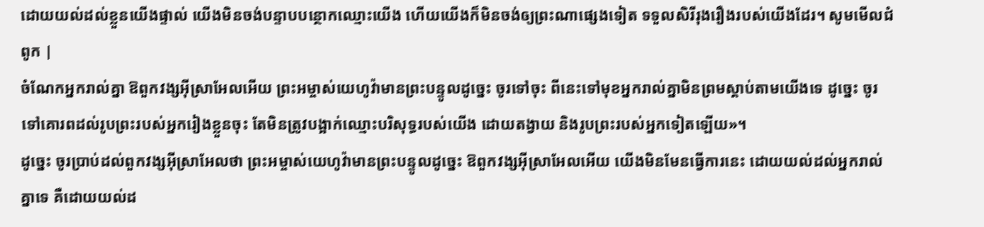ដោយយល់ដល់ខ្លួនយើងផ្ទាល់ យើងមិនចង់បន្ទាបបន្ថោកឈ្មោះយើង ហើយយើងក៏មិនចង់ឲ្យព្រះណាផ្សេងទៀត ទទួលសិរីរុងរឿងរបស់យើងដែរ។ សូមមើលជំពូក |
ចំណែកអ្នករាល់គ្នា ឱពួកវង្សអ៊ីស្រាអែលអើយ ព្រះអម្ចាស់យេហូវ៉ាមានព្រះបន្ទូលដូច្នេះ ចូរទៅចុះ ពីនេះទៅមុខអ្នករាល់គ្នាមិនព្រមស្តាប់តាមយើងទេ ដូច្នេះ ចូរទៅគោរពដល់រូបព្រះរបស់អ្នករៀងខ្លួនចុះ តែមិនត្រូវបង្អាក់ឈ្មោះបរិសុទ្ធរបស់យើង ដោយតង្វាយ និងរូបព្រះរបស់អ្នកទៀតឡើយ»។
ដូច្នេះ ចូរប្រាប់ដល់ពួកវង្សអ៊ីស្រាអែលថា ព្រះអម្ចាស់យេហូវ៉ាមានព្រះបន្ទូលដូច្នេះ ឱពួកវង្សអ៊ីស្រាអែលអើយ យើងមិនមែនធ្វើការនេះ ដោយយល់ដល់អ្នករាល់គ្នាទេ គឺដោយយល់ដ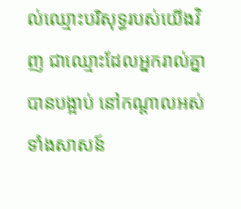ល់ឈ្មោះបរិសុទ្ធរបស់យើងវិញ ជាឈ្មោះដែលអ្នករាល់គ្នាបានបង្អាប់ នៅកណ្ដាលអស់ទាំងសាសន៍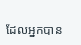ដែលអ្នកបាន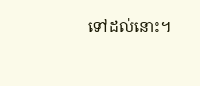ទៅដល់នោះ។